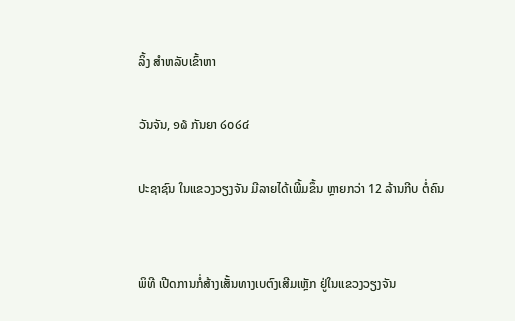ລິ້ງ ສຳຫລັບເຂົ້າຫາ

ວັນຈັນ, ໑໖ ກັນຍາ ໒໐໒໔

ປະຊາຊົນ ໃນແຂວງວຽງຈັນ ມີລາຍໄດ້ເພີ້ມຂຶ້ນ ຫຼາຍກວ່າ 12 ລ້ານກີບ ຕໍ່ຄົນ


ພິທີ ເປີດການກໍ່ສ້າງເສັ້ນທາງເບຕົງເສີມເຫຼັກ ຢູ່ໃນແຂວງວຽງຈັນ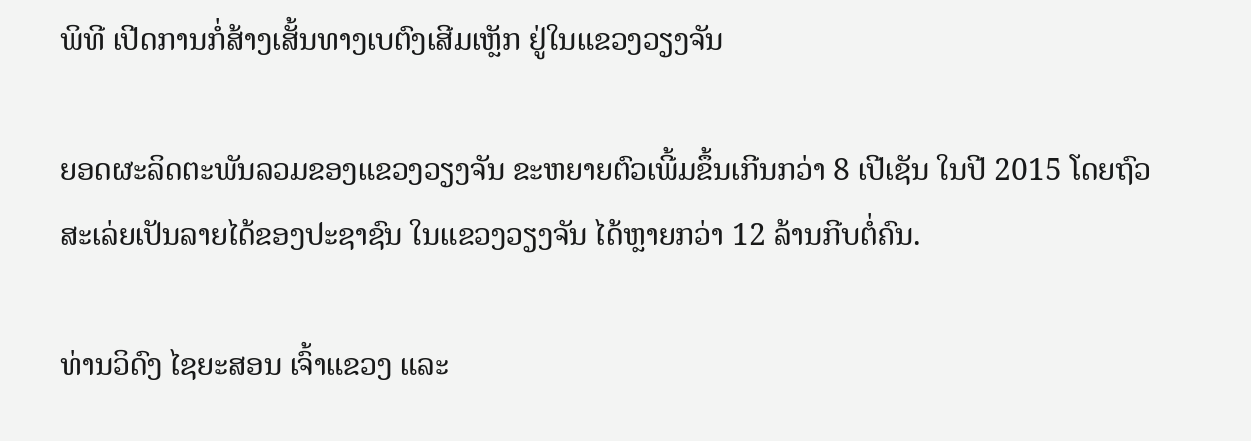ພິທີ ເປີດການກໍ່ສ້າງເສັ້ນທາງເບຕົງເສີມເຫຼັກ ຢູ່ໃນແຂວງວຽງຈັນ

ຍອດຜະລິດຕະພັນລວມຂອງແຂວງວຽງຈັນ ຂະຫຍາຍຕົວເພີ້ມຂຶ້ນເກີນກວ່າ 8 ເປີເຊັນ ໃນປີ 2015 ໂດຍຖົວສະເລ່ຍເປັນລາຍໄດ້ຂອງປະຊາຊົນ ໃນແຂວງວຽງຈັນ ໄດ້ຫຼາຍກວ່າ 12 ລ້ານກີບຕໍ່ຄົນ.

ທ່ານວິດົງ ໄຊຍະສອນ ເຈົ້າແຂວງ ແລະ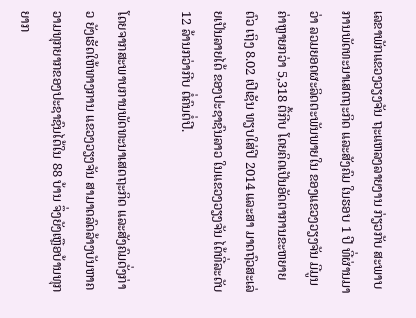ເລຂາພັກແຂວງວຽງຈັນ ຖະແຫລງລາຍງານ ກ່ຽວກັບ ສະພາບການພັດທະນາເສດຖະກິດ ແລະສັງຄົມ ໃນຮອບ 1 ປີ ທີ່ຜ່ານມາວ່າ ລວມຍອດຜະລິດຕະພັນພາຍໃນ ຂອງແຂວງວຽງຈັນ ມີມູນຄ່າຫຼາຍກວ່າ 5,318 ຕື້ກີບ ໂດຍຄິດເປັນອັດຕາການຂະຫຍາຍຕົວ ເຖິງ 8.02 ເປີເຊັນ ທຽບໃສ່ປີ 2014 ແລະສາ ມາດຖົວສະເລ່ຍເປັນລາຍໄດ້ ຂອງປະຊາຊົນລາວ ໃນແຂວງວຽງຈັນ ໄດ້ທີ່ລະດັບ 12 ລ້ານກວ່າກີບ ຕໍ່ຄົນຕໍ່ປີ.

ໂດຍຈາກສະພາບການພັດທະນາເສດຖະກິດ ແລະສັງຄົມດັ່ງກ່າວ ຍັງເຮັດໃຫ້ທາງການ ແຂວງວຽງຈັນ ສາມາດລົດລ້າງບັນຫາຄວາມທຸກຍາກຂອງປະຊາຊົນໄດ້ໃນ 88 ບ້ານ ຈຶ່ງຍັງເຫຼືອບ້ານທຸກຍາກ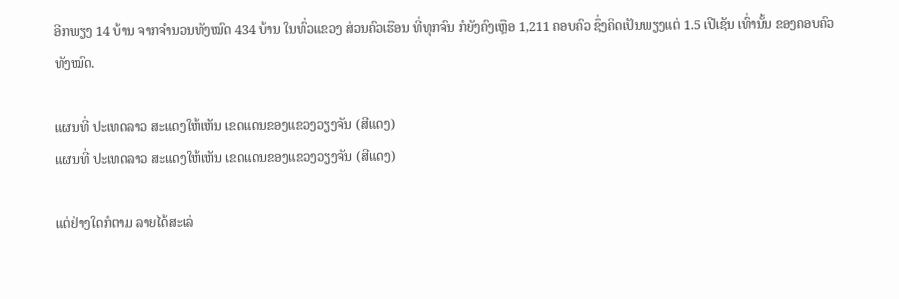ອີກພຽງ 14 ບ້ານ ຈາກຈຳນວນທັງໝົດ 434 ບ້ານ ໃນທົ່ວແຂວງ ສ່ວນຄົວເຮືອນ ທີ່ທຸກຈົນ ກໍຍັງຄົງເຫຼືອ 1,211 ຄອບຄົວ ຊຶ່ງຄິດເປັນພຽງແຕ່ 1.5 ເປີເຊັນ ເທົ່ານັ້ນ ຂອງຄອບຄົວທັງໝົດ.

ແຜນທີ່ ປະເທດລາວ ສະແດງໃຫ້ເຫັນ ເຂດແດນຂອງແຂວງວຽງຈັນ (ສີແດງ)
ແຜນທີ່ ປະເທດລາວ ສະແດງໃຫ້ເຫັນ ເຂດແດນຂອງແຂວງວຽງຈັນ (ສີແດງ)

ແຕ່ຢ່າງໃດກໍຕາມ ລາຍໄດ້ສະເລ່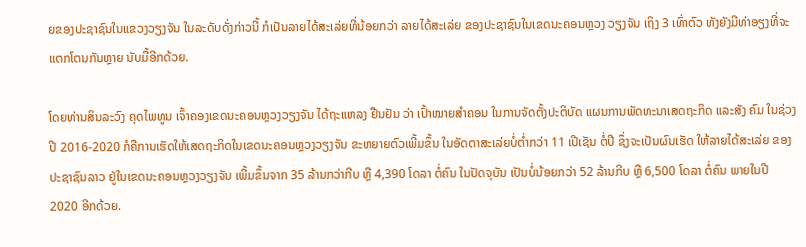ຍຂອງປະຊາຊົນໃນແຂວງວຽງຈັນ ໃນລະດັບດັ່ງກ່າວນີ້ ກໍເປັນລາຍໄດ້ສະເລ່ຍທີ່ນ້ອຍກວ່າ ລາຍໄດ້ສະເລ່ຍ ຂອງປະຊາຊົນໃນເຂດນະຄອນຫຼວງ ວຽງຈັນ ເຖິງ 3 ເທົ່າຕົວ ທັງຍັງມີທ່າອຽງທີ່ຈະແຕກໂຕນກັນຫຼາຍ ນັບມື້ອີກດ້ວຍ.

ໂດຍທ່ານສິນລະວົງ ຄຸດໄພທູນ ເຈົ້າຄອງເຂດນະຄອນຫຼວງວຽງຈັນ ໄດ້ຖະແຫລງ ຢືນຢັນ ວ່າ ເປົ້າໝາຍສຳຄອນ ໃນການຈັດຕັ້ງປະຕິບັດ ແຜນການພັດທະນາເສດຖະກິດ ແລະສັງ ຄົມ ໃນຊ່ວງປີ 2016-2020 ກໍຄືການເຮັດໃຫ້ເສດຖະກິດໃນເຂດນະຄອນຫຼວງວຽງຈັນ ຂະຫຍາຍຕົວເພີ້ມຂຶ້ນ ໃນອັດຕາສະເລ່ຍບໍ່ຕ່ຳກວ່າ 11 ເປີເຊັນ ຕໍ່ປີ ຊຶ່ງຈະເປັນຜົນເຮັດ ໃຫ້ລາຍໄດ້ສະເລ່ຍ ຂອງປະຊາຊົນລາວ ຢູ່ໃນເຂດນະຄອນຫຼວງວຽງຈັນ ເພີ້ມຂຶ້ນຈາກ 35 ລ້ານກວ່າກີບ ຫຼື 4,390 ໂດລາ ຕໍ່ຄົນ ໃນປັດຈຸບັນ ເປັນບໍ່ນ້ອຍກວ່າ 52 ລ້ານກີບ ຫຼື 6,500 ໂດລາ ຕໍ່ຄົນ ພາຍໃນປີ 2020 ອີກດ້ວຍ.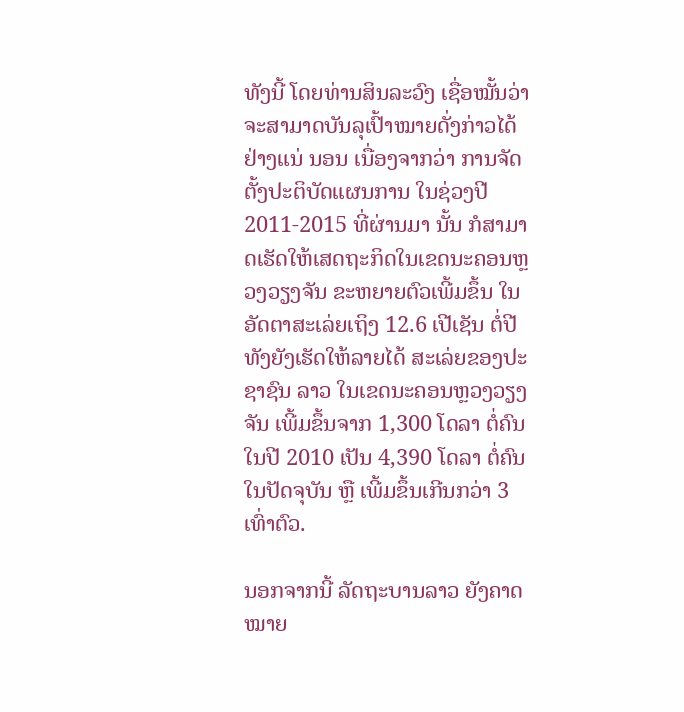ທັງນີ້ ໂດຍທ່ານສິນລະວົງ ເຊື່ອໝັ້ນວ່າ ຈະສາມາດບັນລຸເປົ້າໝາຍດັ່ງກ່າວໄດ້ ຢ່າງແນ່ ນອນ ເນື່ອງຈາກວ່າ ການຈັດຕັ້ງປະຕິບັດແຜນການ ໃນຊ່ວງປີ 2011-2015 ທີ່ຜ່ານມາ ນັ້ນ ກໍສາມາດເຮັດໃຫ້ເສດຖະກິດໃນເຂດນະຄອນຫຼວງວຽງຈັນ ຂະຫຍາຍຕົວເພີ້ມຂຶ້ນ ໃນອັດຕາສະເລ່ຍເຖິງ 12.6 ເປີເຊັນ ຕໍ່ປີ ທັງຍັງເຮັດໃຫ້ລາຍໄດ້ ສະເລ່ຍຂອງປະຊາຊົນ ລາວ ໃນເຂດນະຄອນຫຼວງວຽງຈັນ ເພີ້ມຂຶ້ນຈາກ 1,300 ໂດລາ ຕໍ່ຄົນໃນປີ 2010 ເປັນ 4,390 ໂດລາ ຕໍ່ຄົນ ໃນປັດຈຸບັນ ຫຼື ເພີ້ມຂຶ້ນເກີນກວ່າ 3 ເທົ່າຕົວ.

ນອກຈາກນີ້ ລັດຖະບານລາວ ຍັງຄາດໝາຍ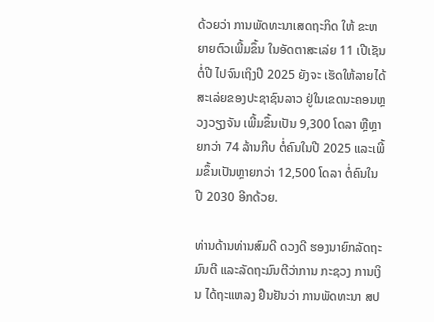ດ້ວຍວ່າ ການພັດທະນາເສດຖະກິດ ໃຫ້ ຂະຫຍາຍຕົວເພີ້ມຂຶ້ນ ໃນອັດຕາສະເລ່ຍ 11 ເປີເຊັນ ຕໍ່ປີ ໄປຈົນເຖິງປີ 2025 ຍັງຈະ ເຮັດໃຫ້ລາຍໄດ້ສະເລ່ຍຂອງປະຊາຊົນລາວ ຢູ່ໃນເຂດນະຄອນຫຼວງວຽງຈັນ ເພີ້ມຂຶ້ນເປັນ 9,300 ໂດລາ ຫຼືຫຼາຍກວ່າ 74 ລ້ານກີບ ຕໍ່ຄົນໃນປີ 2025 ແລະເພີ້ມຂຶ້ນເປັນຫຼາຍກວ່າ 12,500 ໂດລາ ຕໍ່ຄົນໃນປີ 2030 ອີກດ້ວຍ.

ທ່ານດ້ານທ່ານສົມດີ ດວງດີ ຮອງນາຍົກລັດຖະມົນຕີ ແລະລັດຖະມົນຕີວ່າການ ກະຊວງ ການເງິນ ໄດ້ຖະແຫລງ ຢືນຢັນວ່າ ການພັດທະນາ ສປ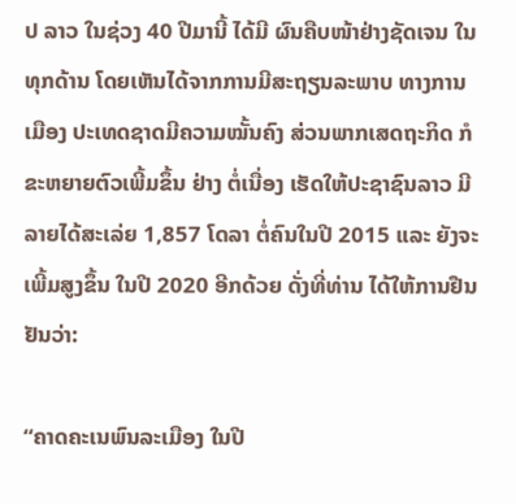ປ ລາວ ໃນຊ່ວງ 40 ປີມານີ້ ໄດ້ມີ ຜົນຄືບໜ້າຢ່າງຊັດເຈນ ໃນທຸກດ້ານ ໂດຍເຫັນໄດ້ຈາກການມີສະຖຽນລະພາບ ທາງການ ເມືອງ ປະເທດຊາດມີຄວາມໝັ້ນຄົງ ສ່ວນພາກເສດຖະກິດ ກໍຂະຫຍາຍຕົວເພີ້ມຂຶ້ນ ຢ່າງ ຕໍ່ເນື່ອງ ເຮັດໃຫ້ປະຊາຊົນລາວ ມີລາຍໄດ້ສະເລ່ຍ 1,857 ໂດລາ ຕໍ່ຄົນໃນປີ 2015 ແລະ ຍັງຈະເພີ້ມສູງຂຶ້ນ ໃນປີ 2020 ອີກດ້ວຍ ດັ່ງທີ່ທ່ານ ໄດ້ໃຫ້ການຢືນຢັນວ່າ:

“ຄາດຄະເນພົນລະເມືອງ ໃນປີ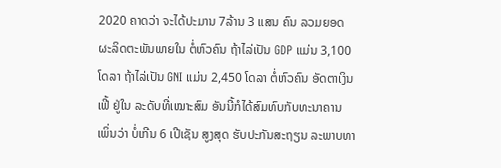2020 ຄາດວ່າ ຈະໄດ້ປະມານ 7ລ້ານ 3 ແສນ ຄົນ ລວມຍອດຜະລິດຕະພັນພາຍໃນ ຕໍ່ຫົວຄົນ ຖ້າໄລ່ເປັນ GDP ແມ່ນ 3,100 ໂດລາ ຖ້າໄລ່ເປັນ GNI ແມ່ນ 2,450 ໂດລາ ຕໍ່ຫົວຄົນ ອັດຕາເງິນເຟີ້ ຢູ່ໃນ ລະດັບທີ່ເໝາະສົມ ອັນນີ້ກໍໄດ້ສົມທົບກັບທະນາຄານ ເພິ່ນວ່າ ບໍ່ເກີນ 6 ເປີເຊັນ ສູງສຸດ ຮັບປະກັນສະຖຽນ ລະພາບທາ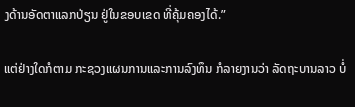ງດ້ານອັດຕາແລກປ່ຽນ ຢູ່ໃນຂອບເຂດ ທີ່ຄຸ້ມຄອງໄດ້.”

ແຕ່ຢ່າງໃດກໍຕາມ ກະຊວງແຜນການແລະການລົງທຶນ ກໍລາຍງານວ່າ ລັດຖະບານລາວ ບໍ່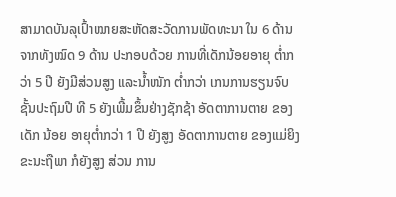ສາມາດບັນລຸເປົ້າໝາຍສະຫັດສະວັດການພັດທະນາ ໃນ 6 ດ້ານຈາກທັງໝົດ 9 ດ້ານ ປະກອບດ້ວຍ ການທີ່ເດັກນ້ອຍອາຍຸ ຕ່ຳກວ່າ 5 ປີ ຍັງມີສ່ວນສູງ ແລະນ້ຳໜັກ ຕ່ຳກວ່າ ເກນການຮຽນຈົບຊັ້ນປະຖົມປີ ທີ 5 ຍັງເພີ້ມຂຶ້ນຢ່າງຊັກຊ້າ ອັດຕາການຕາຍ ຂອງເດັກ ນ້ອຍ ອາຍຸຕ່ຳກວ່າ 1 ປີ ຍັງສູງ ອັດຕາການຕາຍ ຂອງແມ່ຍິງຂະນະຖືພາ ກໍຍັງສູງ ສ່ວນ ການ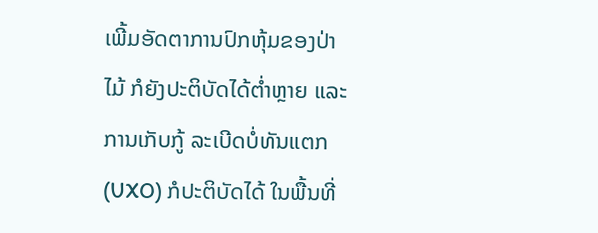ເພີ້ມອັດຕາການປົກຫຸ້ມຂອງປ່າໄມ້ ກໍຍັງປະຕິບັດໄດ້ຕ່ຳຫຼາຍ ແລະການເກັບກູ້ ລະເບີດບໍ່ທັນແຕກ (UXO) ກໍປະຕິບັດໄດ້ ໃນພື້ນທີ່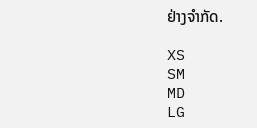ຢ່າງຈຳກັດ.

XS
SM
MD
LG